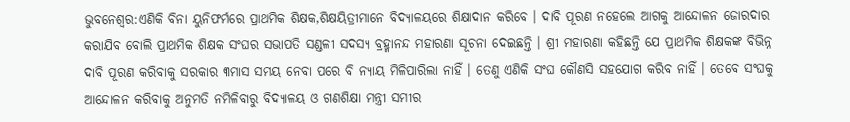ଭୁବନେଶ୍ୱର:ଏଣିକି ବିନା ୟୁନିଫର୍ମରେ ପ୍ରାଥମିକ ଶିକ୍ଷକ,ଶିକ୍ଷୟିତ୍ରୀମାନେ ବିଦ୍ୟାଳୟରେ ଶିକ୍ଷାଦାନ କରିବେ । ଦାବି ପୂରଣ ନହେଲେ ଆଗକୁ ଆନ୍ଦୋଳନ ଜୋରଦାର କରାଯିବ ବୋଲି ପ୍ରାଥମିକ ଶିକ୍ଷକ ସଂଘର ସଭାପତି ସଣ୍ଡଳୀ ସଦସ୍ୟ ବ୍ରହ୍ମାନନ୍ଦ ମହାରଣା ସୂଚନା ଦେଇଛନ୍ତି । ଶ୍ରୀ ମହାରଣା କହିଛନ୍ତି ଯେ ପ୍ରାଥମିକ ଶିକ୍ଷକଙ୍କ ବିଭିନ୍ନ ଦାବି ପୂରଣ କରିବାକୁ ସରକାର ୩ମାସ ସମୟ ନେବା ପରେ ବି ନ୍ୟାୟ ମିଳିପାରିଲା ନାହିଁ । ତେଣୁ ଏଣିକି ସଂଘ କୌଣସି ସହଯୋଗ କରିବ ନାହିଁ । ତେବେ ସଂଘକୁ ଆନ୍ଦୋଳନ କରିବାକୁ ଅନୁମତି ନମିଳିବାରୁ ବିଦ୍ୟାଳୟ ଓ ଗଣଶିକ୍ଷା ମନ୍ତ୍ରୀ ସମୀର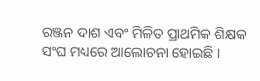ରଞ୍ଜନ ଦାଶ ଏବଂ ମିଳିତ ପ୍ରାଥମିକ ଶିକ୍ଷକ ସଂଘ ମଧ୍ୟରେ ଆଲୋଚନା ହୋଇଛି ।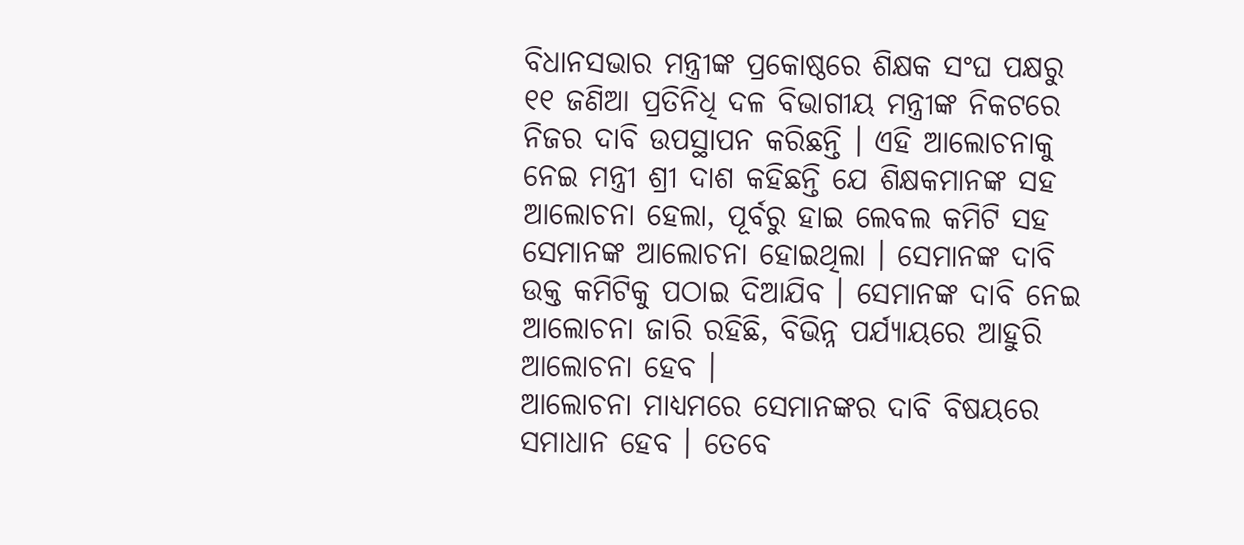ବିଧାନସଭାର ମନ୍ତ୍ରୀଙ୍କ ପ୍ରକୋଷ୍ଠରେ ଶିକ୍ଷକ ସଂଘ ପକ୍ଷରୁ ୧୧ ଜଣିଆ ପ୍ରତିନିଧି ଦଳ ବିଭାଗୀୟ ମନ୍ତ୍ରୀଙ୍କ ନିକଟରେ ନିଜର ଦାବି ଉପସ୍ଥାପନ କରିଛନ୍ତି । ଏହି ଆଲୋଚନାକୁ ନେଇ ମନ୍ତ୍ରୀ ଶ୍ରୀ ଦାଶ କହିଛନ୍ତି ଯେ ଶିକ୍ଷକମାନଙ୍କ ସହ ଆଲୋଚନା ହେଲା, ପୂର୍ବରୁ ହାଇ ଲେବଲ କମିଟି ସହ ସେମାନଙ୍କ ଆଲୋଚନା ହୋଇଥିଲା । ସେମାନଙ୍କ ଦାବି ଉକ୍ତ କମିଟିକୁ ପଠାଇ ଦିଆଯିବ । ସେମାନଙ୍କ ଦାବି ନେଇ ଆଲୋଚନା ଜାରି ରହିଛି, ବିଭିନ୍ନ ପର୍ଯ୍ୟାୟରେ ଆହୁରି ଆଲୋଚନା ହେବ ।
ଆଲୋଚନା ମାଧ୍ୟମରେ ସେମାନଙ୍କର ଦାବି ବିଷୟରେ ସମାଧାନ ହେବ । ତେବେ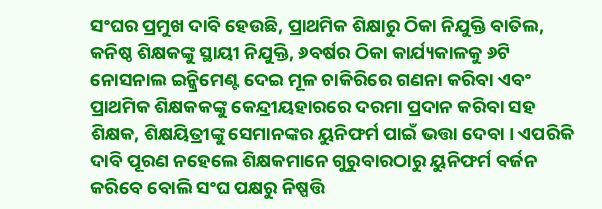ସଂଘର ପ୍ରମୁଖ ଦାବି ହେଉଛି, ପ୍ରାଥମିକ ଶିକ୍ଷାରୁ ଠିକା ନିଯୁକ୍ତି ବାତିଲ, କନିଷ୍ଠ ଶିକ୍ଷକଙ୍କୁ ସ୍ଥାୟୀ ନିଯୁକ୍ତି, ୬ବର୍ଷର ଠିକା କାର୍ଯ୍ୟକାଳକୁ ୬ଟି ନୋସନାଲ ଇନ୍କ୍ରିମେଣ୍ଟ ଦେଇ ମୂଳ ଚାକିରିରେ ଗଣନା କରିବା ଏବଂ ପ୍ରାଥମିକ ଶିକ୍ଷକକଙ୍କୁ କେନ୍ଦ୍ରୀୟହାରରେ ଦରମା ପ୍ରଦାନ କରିବା ସହ ଶିକ୍ଷକ, ଶିକ୍ଷୟିତ୍ରୀଙ୍କୁ ସେମାନଙ୍କର ୟୁନିଫର୍ମ ପାଇଁ ଭତ୍ତା ଦେବା । ଏପରିକି ଦାବି ପୂରଣ ନହେଲେ ଶିକ୍ଷକମାନେ ଗୁରୁବାରଠାରୁ ୟୁନିଫର୍ମ ବର୍ଜନ କରିବେ ବୋଲି ସଂଘ ପକ୍ଷରୁ ନିଷ୍ପତ୍ତି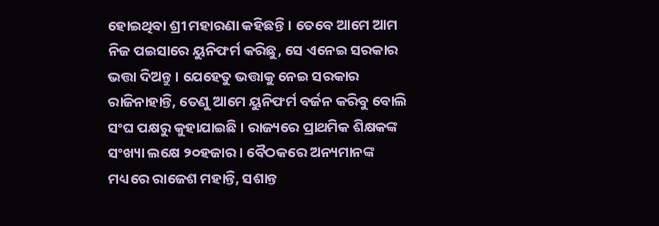ହୋଇଥିବା ଶ୍ରୀ ମହାରଣା କହିଛନ୍ତି । ତେବେ ଆମେ ଆମ ନିଜ ପଇସାରେ ୟୁନିଫର୍ମ କରିଛୁ, ସେ ଏନେଇ ସରକାର ଭତ୍ତା ଦିଅନ୍ତୁ । ଯେହେତୁ ଭତ୍ତାକୁ ନେଇ ସରକାର ରାଜିନାହାନ୍ତି, ତେଣୁ ଆମେ ୟୁନିଫର୍ମ ବର୍ଜନ କରିବୁ ବୋଲି ସଂଘ ପକ୍ଷରୁ କୁହାଯାଇଛି । ରାଜ୍ୟରେ ପ୍ରାଥମିକ ଶିକ୍ଷକଙ୍କ ସଂଖ୍ୟା ଲକ୍ଷେ ୨୦ହଜାର । ବୈଠକରେ ଅନ୍ୟମାନଙ୍କ ମଧ୍ୟରେ ରାଜେଶ ମହାନ୍ତି, ସଶାନ୍ତ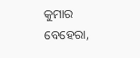କୁମାର ବେହେରା,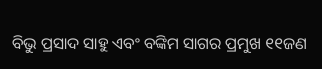ବିଭୁ ପ୍ରସାଦ ସାହୁ ଏବଂ ବଙ୍କିମ ସାଗର ପ୍ରମୁଖ ୧୧ଜଣ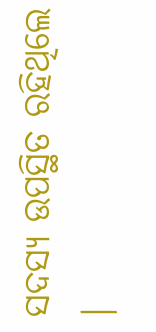ସଦସ୍ୟ ଉପସ୍ଥିତ ରହିଥିଲେ ।